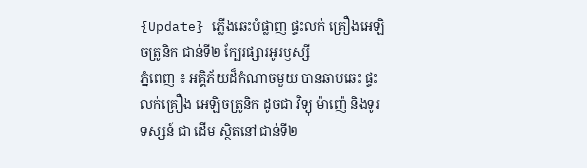{Update} ភ្លើងឆេះបំផ្លាញ ផ្ទះលក់ គ្រឿងអេឡិចត្រូនិក ជាន់ទី២ ក្បែរផ្សារអូរឫស្សី
ភ្នំពេញ ៖ អគ្គិភ័យដ៏កំណាចមួយ បានឆាបឆេះ ផ្ទះលក់គ្រឿង អេឡិចត្រូនិក ដូចជា វិទ្យុ ម៉ាញ៉េ និងទូរទស្សន៍ ជា ដើម ស្ថិតនៅជាន់ទី២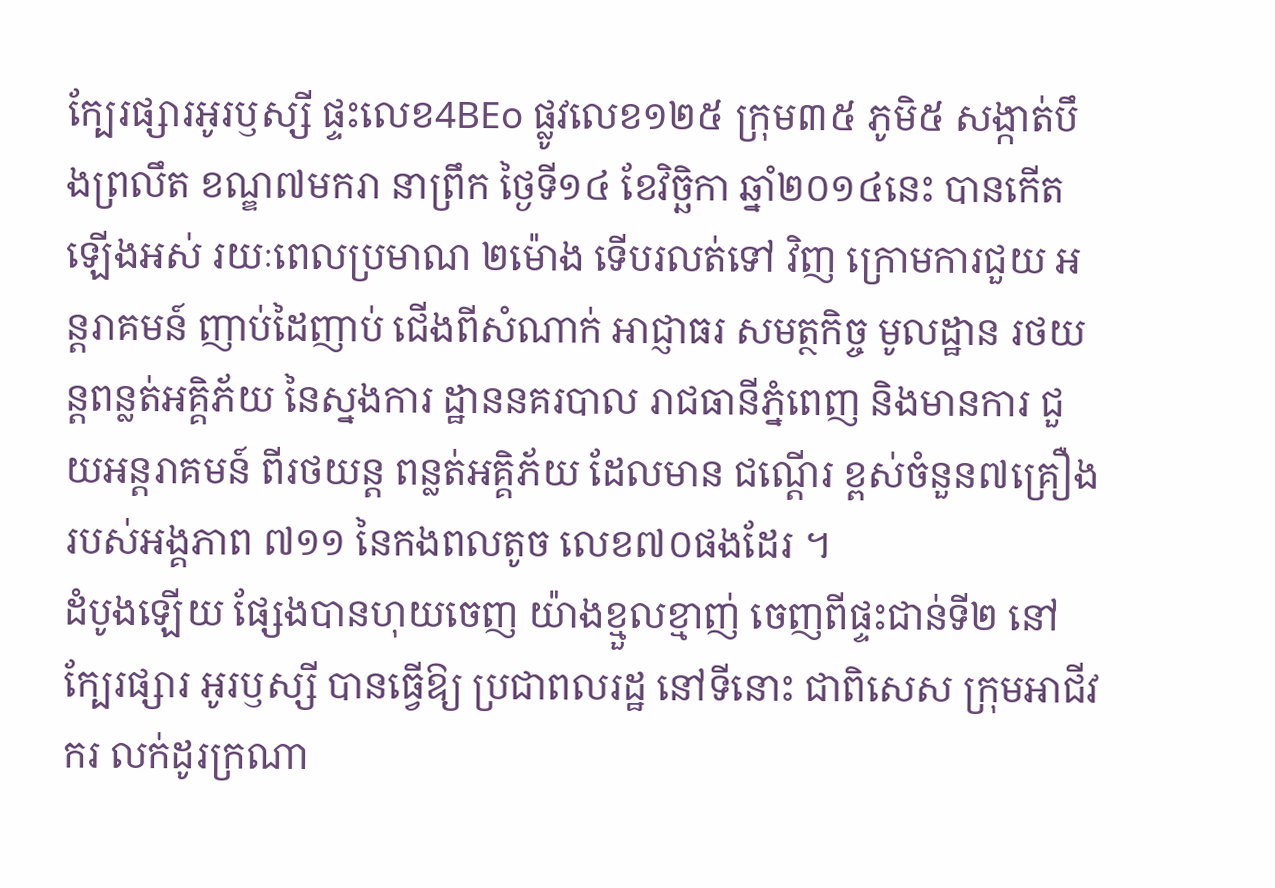ក្បែរផ្សារអូរឫស្សី ផ្ទះលេខ4BEo ផ្លូវលេខ១២៥ ក្រុម៣៥ ភូមិ៥ សង្កាត់បឹងព្រលឹត ខណ្ឌ៧មករា នាព្រឹក ថ្ងៃទី១៤ ខែវិច្ឆិកា ឆ្នាំ២០១៤នេះ បានកើតឡើងអស់ រយៈពេលប្រមាណ ២ម៉ោង ទើបរលត់ទៅ វិញ ក្រោមការជួយ អន្ដរាគមន៍ ញាប់ដៃញាប់ ជើងពីសំណាក់ អាជ្ញាធរ សមត្ថកិច្ច មូលដ្ឋាន រថយន្ដពន្លត់អគ្គិភ័យ នៃស្នងការ ដ្ឋាននគរបាល រាជធានីភ្នំពេញ និងមានការ ជួយអន្ដរាគមន៍ ពីរថយន្ដ ពន្លត់អគ្គិភ័យ ដែលមាន ជណ្ដើរ ខ្ពស់ចំនួន៧គ្រឿង របស់អង្គភាព ៧១១ នៃកងពលតូច លេខ៧០ផងដែរ ។
ដំបូងឡើយ ផ្សែងបានហុយចេញ យ៉ាងខ្មួលខ្មាញ់ ចេញពីផ្ទះជាន់ទី២ នៅក្បែរផ្សារ អូរឫស្សី បានធ្វើឱ្យ ប្រជាពលរដ្ឋ នៅទីនោះ ជាពិសេស ក្រុមអាជីវករ លក់ដូរក្រណា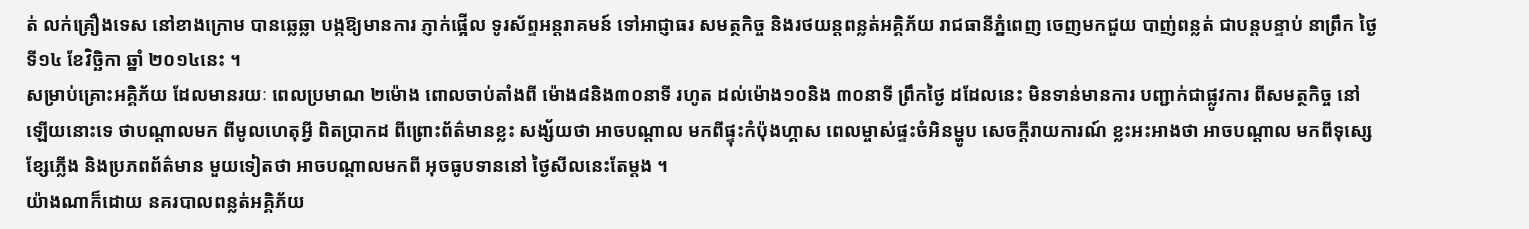ត់ លក់គ្រឿងទេស នៅខាងក្រោម បានឆ្លេឆ្លា បង្កឱ្យមានការ ភ្ញាក់ផ្អើល ទូរស័ព្ទអន្ដរាគមន៍ ទៅអាជ្ញាធរ សមត្ថកិច្ច និងរថយន្ដពន្លត់អគ្គិភ័យ រាជធានីភ្នំពេញ ចេញមកជួយ បាញ់ពន្លត់ ជាបន្ដបន្ទាប់ នាព្រឹក ថ្ងៃទី១៤ ខែវិច្ឆិកា ឆ្នាំ ២០១៤នេះ ។
សម្រាប់គ្រោះអគ្គិភ័យ ដែលមានរយៈ ពេលប្រមាណ ២ម៉ោង ពោលចាប់តាំងពី ម៉ោង៨និង៣០នាទី រហូត ដល់ម៉ោង១០និង ៣០នាទី ព្រឹកថ្ងៃ ដដែលនេះ មិនទាន់មានការ បញ្ជាក់ជាផ្លូវការ ពីសមត្ថកិច្ច នៅឡើយនោះទេ ថាបណ្ដាលមក ពីមូលហេតុអ្វី ពិតប្រាកដ ពីព្រោះព័ត៌មានខ្លះ សង្ស័យថា អាចបណ្ដាល មកពីផ្ទុះកំប៉ុងហ្គាស ពេលម្ចាស់ផ្ទះចំអិនម្ហូប សេចក្ដីរាយការណ៍ ខ្លះអះអាងថា អាចបណ្ដាល មកពីទុស្សេខ្សែភ្លើង និងប្រភពព័ត៌មាន មួយទៀតថា អាចបណ្ដាលមកពី អុចធូបទាននៅ ថ្ងៃសីលនេះតែម្ដង ។
យ៉ាងណាក៏ដោយ នគរបាលពន្លត់អគ្គិភ័យ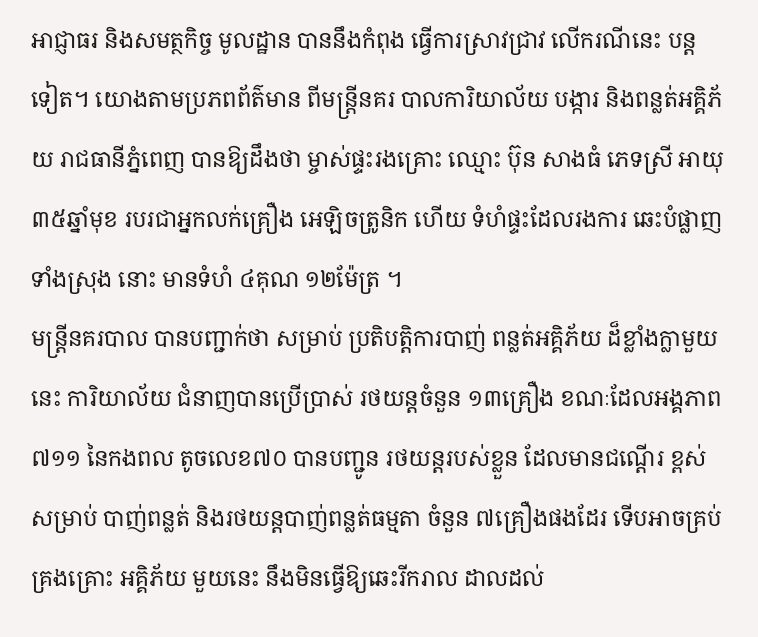អាជ្ញាធរ និងសមត្ថកិច្ច មូលដ្ឋាន បាននឹងកំពុង ធ្វើការស្រាវជ្រាវ លើករណីនេះ បន្ដទៀត។ យោងតាមប្រភពព័ត៌មាន ពីមន្ដ្រីនគរ បាលការិយាល័យ បង្ការ និងពន្លត់អគ្គិភ័យ រាជធានីភ្នំពេញ បានឱ្យដឹងថា ម្ចាស់ផ្ទះរងគ្រោះ ឈ្មោះ ប៊ុន សាងធំ ភេទស្រី អាយុ៣៥ឆ្នាំមុខ របរជាអ្នកលក់គ្រឿង អេឡិចត្រូនិក ហើយ ទំហំផ្ទះដែលរងការ ឆេះបំផ្លាញទាំងស្រុង នោះ មានទំហំ ៤គុណ ១២ម៉ែត្រ ។
មន្ដ្រីនគរបាល បានបញ្ជាក់ថា សម្រាប់ ប្រតិបត្ដិការបាញ់ ពន្លត់អគ្គិភ័យ ដ៏ខ្លាំងក្លាមួយ នេះ ការិយាល័យ ជំនាញបានប្រើប្រាស់ រថយន្ដចំនួន ១៣គ្រឿង ខណៈដែលអង្គភាព ៧១១ នៃកងពល តូចលេខ៧០ បានបញ្ជូន រថយន្ដរបស់ខ្លួន ដែលមានជណ្ដើរ ខ្ពស់សម្រាប់ បាញ់ពន្លត់ និងរថយន្ដបាញ់ពន្លត់ធម្មតា ចំនួន ៧គ្រឿងផងដែរ ទើបអាចគ្រប់គ្រងគ្រោះ អគ្គិភ័យ មួយនេះ នឹងមិនធ្វើឱ្យឆេះរីករាល ដាលដល់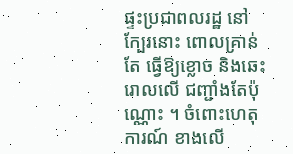ផ្ទះប្រជាពលរដ្ឋ នៅក្បែរនោះ ពោលគ្រាន់តែ ធ្វើឱ្យខ្លោច និងឆេះរោលលើ ជញ្ជាំងតែប៉ុណ្ណោះ ។ ចំពោះហេតុការណ៍ ខាងលើ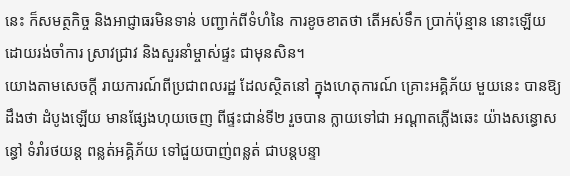នេះ ក៏សមត្ថកិច្ច និងអាជ្ញាធរមិនទាន់ បញ្ជាក់ពីទំហំនៃ ការខូចខាតថា តើអស់ទឹក ប្រាក់ប៉ុន្មាន នោះឡើយ ដោយរង់ចាំការ ស្រាវជ្រាវ និងសួរនាំម្ចាស់ផ្ទះ ជាមុនសិន។
យោងតាមសេចក្ដី រាយការណ៍ពីប្រជាពលរដ្ឋ ដែលស្ថិតនៅ ក្នុងហេតុការណ៍ គ្រោះអគ្គិភ័យ មួយនេះ បានឱ្យដឹងថា ដំបូងឡើយ មានផ្សែងហុយចេញ ពីផ្ទះជាន់ទី២ រួចបាន ក្លាយទៅជា អណ្ដាតភ្លើងឆេះ យ៉ាងសន្ធោសន្ធៅ ទំរាំរថយន្ដ ពន្លត់អគ្គិភ័យ ទៅជួយបាញ់ពន្លត់ ជាបន្ដបន្ទា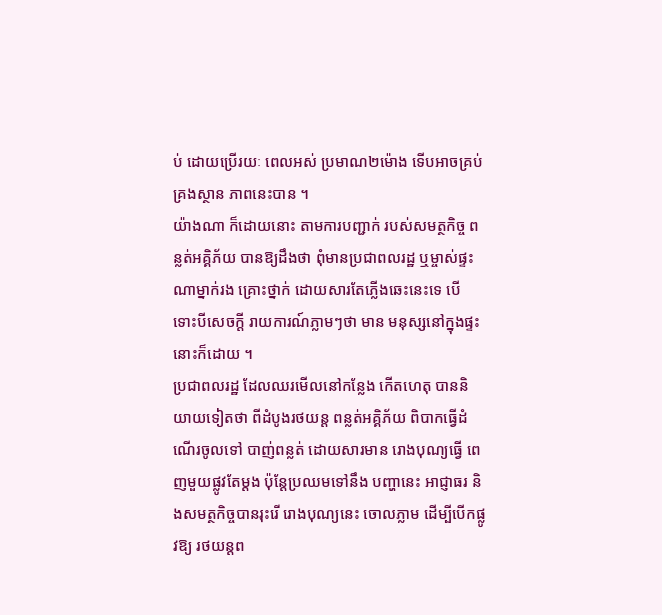ប់ ដោយប្រើរយៈ ពេលអស់ ប្រមាណ២ម៉ោង ទើបអាចគ្រប់គ្រងស្ថាន ភាពនេះបាន ។
យ៉ាងណា ក៏ដោយនោះ តាមការបញ្ជាក់ របស់សមត្ថកិច្ច ពន្លត់អគ្គិភ័យ បានឱ្យដឹងថា ពុំមានប្រជាពលរដ្ឋ ឬម្ចាស់ផ្ទះណាម្នាក់រង គ្រោះថ្នាក់ ដោយសារតែភ្លើងឆេះនេះទេ បើ ទោះបីសេចក្ដី រាយការណ៍ភ្លាមៗថា មាន មនុស្សនៅក្នុងផ្ទះនោះក៏ដោយ ។
ប្រជាពលរដ្ឋ ដែលឈរមើលនៅកន្លែង កើតហេតុ បាននិយាយទៀតថា ពីដំបូងរថយន្ដ ពន្លត់អគ្គិភ័យ ពិបាកធ្វើដំណើរចូលទៅ បាញ់ពន្លត់ ដោយសារមាន រោងបុណ្យធ្វើ ពេញមួយផ្លូវតែម្ដង ប៉ុន្ដែប្រឈមទៅនឹង បញ្ហានេះ អាជ្ញាធរ និងសមត្ថកិច្ចបានរុះរើ រោងបុណ្យនេះ ចោលភ្លាម ដើម្បីបើកផ្លូវឱ្យ រថយន្ដព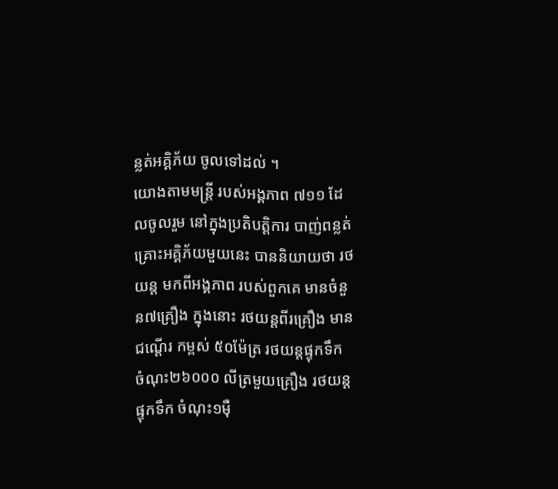ន្លត់អគ្គិភ័យ ចូលទៅដល់ ។
យោងតាមមន្ដ្រី របស់អង្គភាព ៧១១ ដែលចូលរួម នៅក្នុងប្រតិបត្ដិការ បាញ់ពន្លត់ គ្រោះអគ្គិភ័យមួយនេះ បាននិយាយថា រថយន្ដ មកពីអង្គភាព របស់ពួកគេ មានចំនួន៧គ្រឿង ក្នុងនោះ រថយន្ដពីរគ្រឿង មានជណ្ដើរ កម្ពស់ ៥០ម៉ែត្រ រថយន្ដផ្ទុកទឹក ចំណុះ២៦០០០ លីត្រមួយគ្រឿង រថយន្ដផ្ទុកទឹក ចំណុះ១ម៉ឺ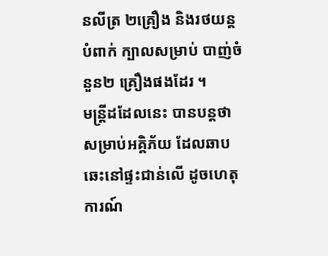នលីត្រ ២គ្រឿង និងរថយន្ដបំពាក់ ក្បាលសម្រាប់ បាញ់ចំនួន២ គ្រឿងផងដែរ ។
មន្ដ្រីដដែលនេះ បានបន្ដថា សម្រាប់អគ្គិភ័យ ដែលឆាបឆេះនៅផ្ទះជាន់លើ ដូចហេតុការណ៍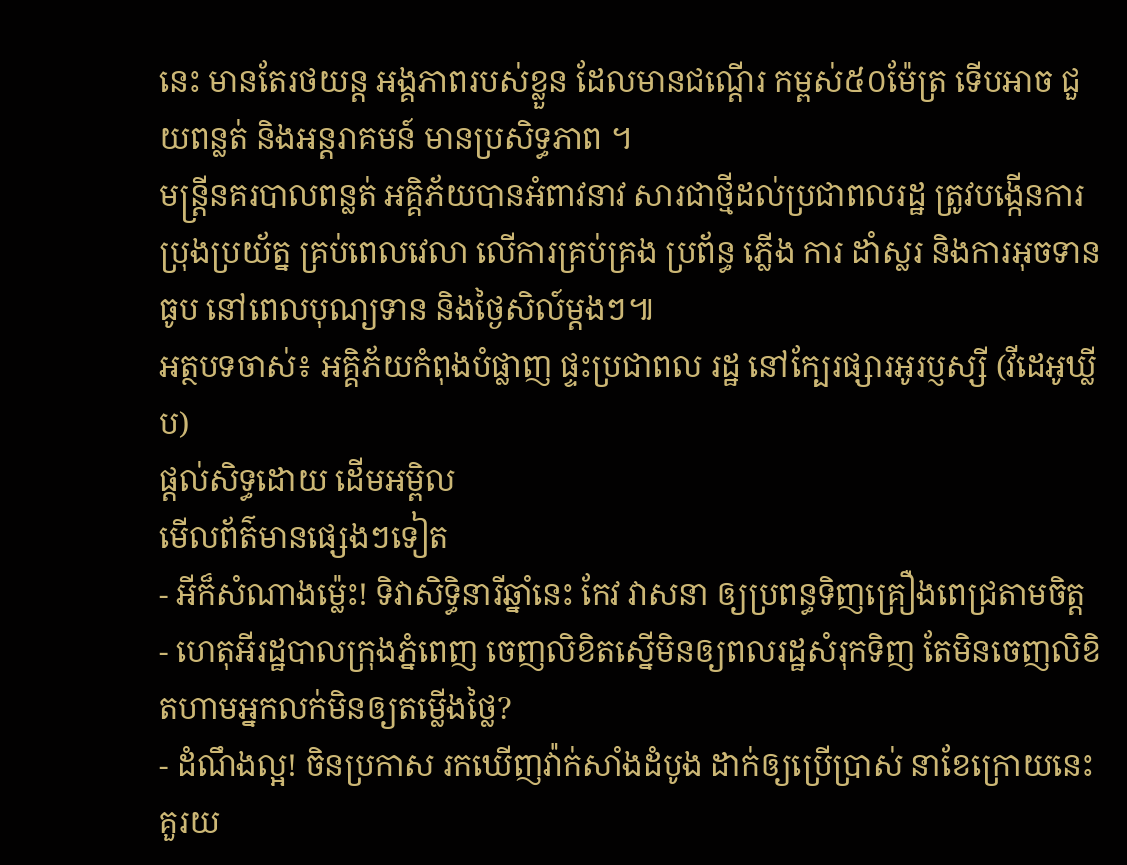នេះ មានតែរថយន្ដ អង្គភាពរបស់ខ្លួន ដែលមានជណ្ដើរ កម្ពស់៥០ម៉ែត្រ ទើបអាច ជួយពន្លត់ និងអន្ដរាគមន៍ មានប្រសិទ្ធភាព ។
មន្ដ្រីនគរបាលពន្លត់ អគ្គិភ័យបានអំពាវនាវ សារជាថ្មីដល់ប្រជាពលរដ្ឋ ត្រូវបង្កើនការ ប្រុងប្រយ័ត្ន គ្រប់ពេលវេលា លើការគ្រប់គ្រង ប្រព័ន្ធ ភ្លើង ការ ដាំស្លរ និងការអុចទានធូប នៅពេលបុណ្យទាន និងថ្ងៃសិល៍ម្ដងៗ៕
អត្ថបទចាស់៖ អគ្គិភ័យកំពុងបំផ្លាញ ផ្ទះប្រជាពល រដ្ឋ នៅក្បែរផ្សារអូរប្ញស្សី (វីដេអូឃ្លីប)
ផ្តល់សិទ្ធដោយ ដើមអម្ពិល
មើលព័ត៌មានផ្សេងៗទៀត
- អីក៏សំណាងម្ល៉េះ! ទិវាសិទ្ធិនារីឆ្នាំនេះ កែវ វាសនា ឲ្យប្រពន្ធទិញគ្រឿងពេជ្រតាមចិត្ត
- ហេតុអីរដ្ឋបាលក្រុងភ្នំពេញ ចេញលិខិតស្នើមិនឲ្យពលរដ្ឋសំរុកទិញ តែមិនចេញលិខិតហាមអ្នកលក់មិនឲ្យតម្លើងថ្លៃ?
- ដំណឹងល្អ! ចិនប្រកាស រកឃើញវ៉ាក់សាំងដំបូង ដាក់ឲ្យប្រើប្រាស់ នាខែក្រោយនេះ
គួរយ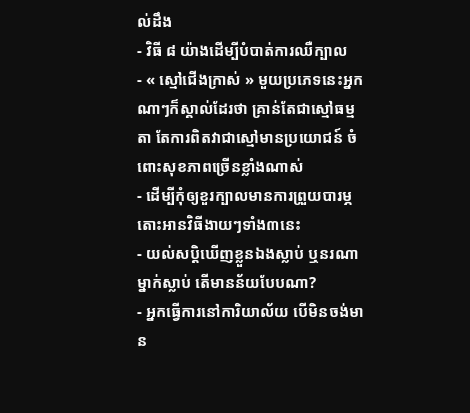ល់ដឹង
- វិធី ៨ យ៉ាងដើម្បីបំបាត់ការឈឺក្បាល
- « ស្មៅជើងក្រាស់ » មួយប្រភេទនេះអ្នកណាៗក៏ស្គាល់ដែរថា គ្រាន់តែជាស្មៅធម្មតា តែការពិតវាជាស្មៅមានប្រយោជន៍ ចំពោះសុខភាពច្រើនខ្លាំងណាស់
- ដើម្បីកុំឲ្យខួរក្បាលមានការព្រួយបារម្ភ តោះអានវិធីងាយៗទាំង៣នេះ
- យល់សប្តិឃើញខ្លួនឯងស្លាប់ ឬនរណាម្នាក់ស្លាប់ តើមានន័យបែបណា?
- អ្នកធ្វើការនៅការិយាល័យ បើមិនចង់មាន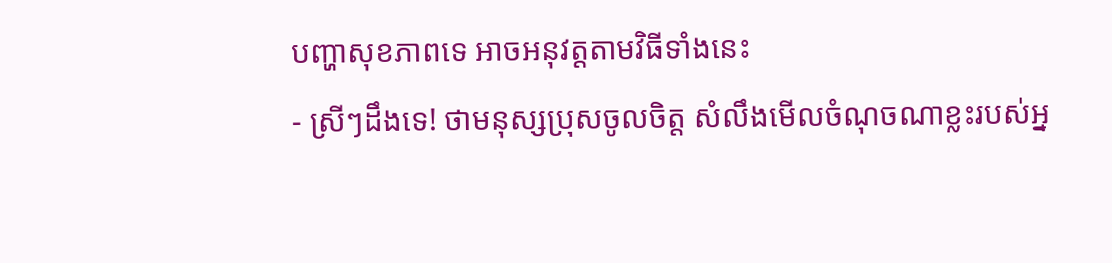បញ្ហាសុខភាពទេ អាចអនុវត្តតាមវិធីទាំងនេះ
- ស្រីៗដឹងទេ! ថាមនុស្សប្រុសចូលចិត្ត សំលឹងមើលចំណុចណាខ្លះរបស់អ្ន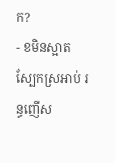ក?
- ខមិនស្អាត ស្បែកស្រអាប់ រន្ធញើស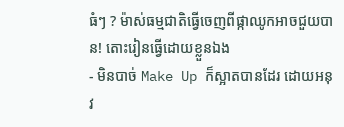ធំៗ ? ម៉ាស់ធម្មជាតិធ្វើចេញពីផ្កាឈូកអាចជួយបាន! តោះរៀនធ្វើដោយខ្លួនឯង
- មិនបាច់ Make Up ក៏ស្អាតបានដែរ ដោយអនុវ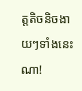ត្តតិចនិចងាយៗទាំងនេះណា!